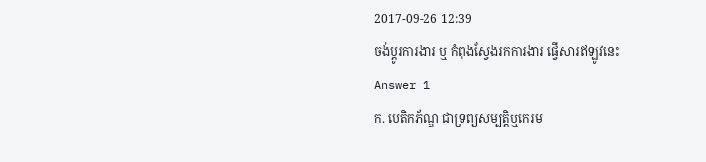2017-09-26 12:39
ចង់ប្តូរការងារ ឬ កំពុងស្វែងរកការងារ ផ្វើសារឥឡូវនេះ
Answer 1
ក. បេតិកភ័ណ្ឌ ជាទ្រព្យសម្បត្តិឬកេរម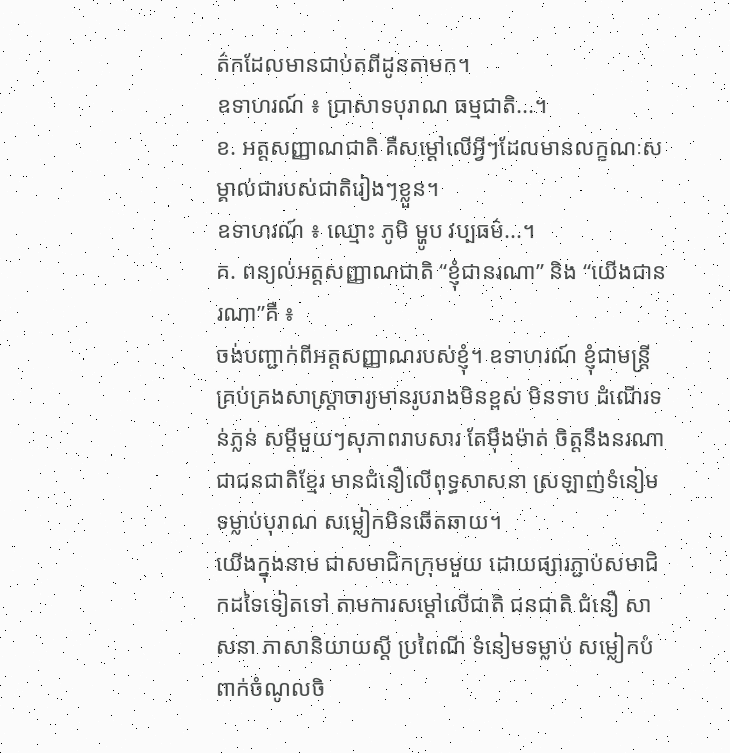ត៌កដែលមានជាប់តពីដូនតាមក។
ឧទាហរណ៍ ៖ ប្រាសាទបុរាណ ធម្មជាតិ...។
ខ. អត្តសញ្ញាណជាតិ គឺសម្ដៅលើអ្វីៗដែលមានលក្ខណៈសម្គាល់ជារបស់ជាតិរៀងៗខ្លួន។
ឧទាហរណ៍ ៖ ឈ្មោះ ភូមិ ម្ហូប វប្បធម៌...។
គ. ពន្យល់អត្តសញ្ញាណជាតិ “ខ្ញុំជានរណា” និង “យើងជានរណា”គឺ ៖
ចង់បញ្ជាក់ពីអត្តសញ្ញាណរបស់ខ្ញុំ។ ឧទាហរណ៍ ខ្ញុំជាមន្រ្ដី គ្រប់គ្រងសាស្រ្ដាចារ្យមានរូបរាងមិនខ្ពស់ មិនទាប ដំណើរទន់ភ្លន់ សម្ដីមួយៗសុភាពរាបសារ តែម៉ឹងម៉ាត់ ចិត្តនឹងនរណាជាជនជាតិខ្មែរ មានជំនឿលើពុទ្ធសាសនា ស្រឡាញ់ទំនៀមទម្លាប់បុរាណ សម្លៀកមិនឆើតឆាយ។
យើងក្នុងនាម ជាសមាជិកក្រុមមួយ ដោយផ្សារភ្ជាប់សមាជិកដទៃទៀតទៅ តាមការសម្ដៅលើជាតិ ជនជាតិ ជំនឿ សាសនា ភាសានិយាយស្ដី ប្រពៃណី ទំនៀមទម្លាប់ សម្លៀកបំពាក់ចំណូលចិ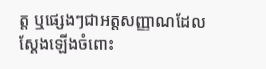ត្ត ឬផ្សេងៗជាអត្តសញ្ញាណដែលស្ដែងឡើងចំពោះ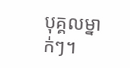បុគ្គលម្នាក់ៗ។